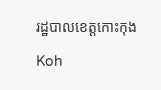រដ្ឋបាលខេត្តកោះកុង

Koh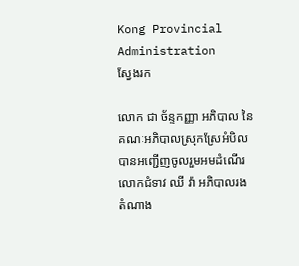Kong Provincial Administration
ស្វែងរក

លោក ជា ច័ន្ទកញ្ញា អភិបាល នៃគណៈអភិបាលស្រុកស្រែអំបិល បានអញ្ជើញចូលរួមអមដំណើរលោកជំទាវ ឈី វ៉ា អភិបាលរង តំណាង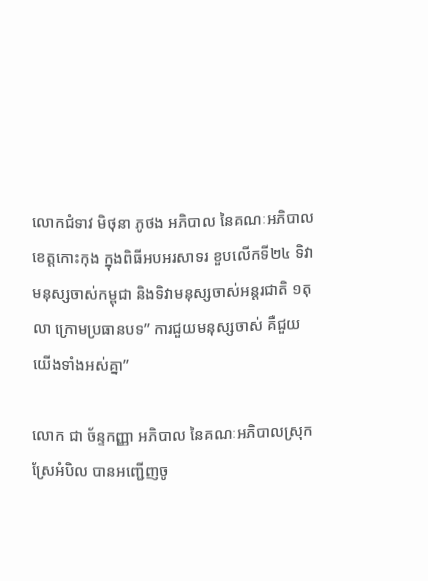លោកជំទាវ មិថុនា ភូថង អភិបាល នៃគណៈអភិបាលខេត្តកោះកុង ក្នុងពិធីអបអរសាទរ ខួបលើកទី២៤ ទិវាមនុស្សចាស់កម្ពុជា និងទិវាមនុស្សចាស់អន្តរជាតិ ១តុលា ក្រោមប្រធានបទ’’ ការជួយមនុស្សចាស់ គឺជួយយើងទាំងអស់គ្នា’’

លោក ជា ច័ន្ទកញ្ញា អភិបាល នៃគណៈអភិបាលស្រុកស្រែអំបិល បានអញ្ជើញចូ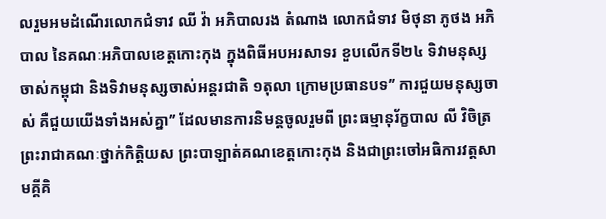លរួមអមដំណើរលោកជំទាវ ឈី វ៉ា អភិបាលរង តំណាង លោកជំទាវ មិថុនា ភូថង អភិបាល នៃគណៈអភិបាលខេត្តកោះកុង ក្នុងពិធីអបអរសាទរ ខួបលើកទី២៤ ទិវាមនុស្សចាស់កម្ពុជា និងទិវាមនុស្សចាស់អន្តរជាតិ ១តុលា ក្រោមប្រធានបទ’’ ការជួយមនុស្សចាស់ គឺជួយយើងទាំងអស់គ្នា’’ ដែលមានការនិមន្តចូលរួមពី ព្រះធម្មានុរ័ក្ខបាល លី វិចិត្រ ព្រះរាជាគណៈថ្នាក់កិត្តិយស ព្រះបាឡាត់គណខេត្តកោះកុង និងជាព្រះចៅអធិការវត្តសាមគ្គីគិ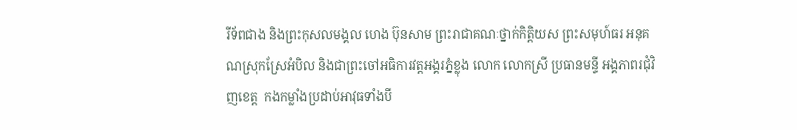រីទ័ពជាង និងព្រះកុសលមង្គល ហេង ប៊ុនសាម ព្រះរាជាគណៈថ្នាក់កិត្តិយស ព្រះសមុហ៍ធរ អនុគណស្រុកស្រែអំបិល និងជាព្រះចៅអធិការវត្តអង្គរភ្នំខ្លុង លោក លោកស្រី ប្រធានមន្ទី អង្គភាពរជុំវិញខេត្ត  កងកម្លាំងប្រដាប់អាវុធទាំងបី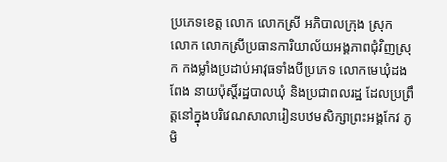ប្រភេទខេត្ត លោក លោកស្រី អភិបាលក្រុង ស្រុក  លោក លោកស្រីប្រធានការិយាល័យអង្គភាពជុំវិញស្រុក កងម្លាំងប្រដាប់អាវុធទាំងបីប្រភេទ លោកមេឃុំដងពែង នាយប៉ុស្តិ៍រដ្ឋបាលឃុំ និងប្រជាពលរដ្ឋ ដែលប្រព្រឹត្តនៅក្នុងបរិវេណសាលារៀនបឋមសិក្សាព្រះអង្គកែវ ភូមិ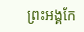ព្រះអង្គកែ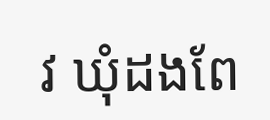វ ឃុំដងពែ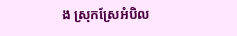ង ស្រុកស្រែអំបិល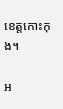ខេត្តកោះកុង។

អ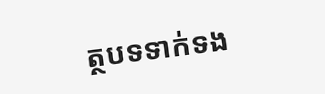ត្ថបទទាក់ទង